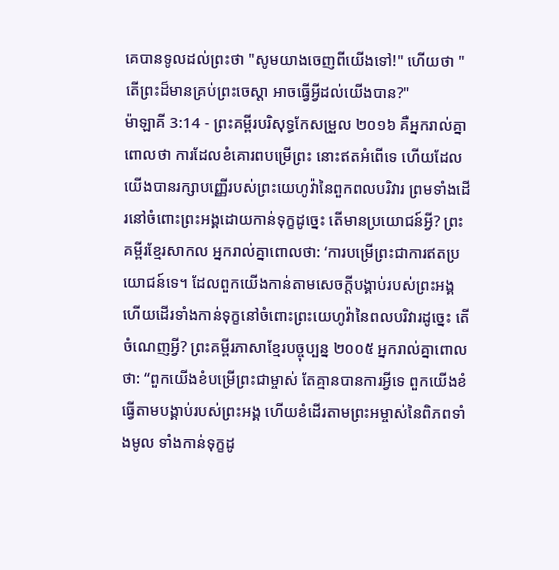គេបានទូលដល់ព្រះថា "សូមយាងចេញពីយើងទៅ!" ហើយថា "តើព្រះដ៏មានគ្រប់ព្រះចេស្តា អាចធ្វើអ្វីដល់យើងបាន?"
ម៉ាឡាគី 3:14 - ព្រះគម្ពីរបរិសុទ្ធកែសម្រួល ២០១៦ គឺអ្នករាល់គ្នាពោលថា ការដែលខំគោរពបម្រើព្រះ នោះឥតអំពើទេ ហើយដែលយើងបានរក្សាបញ្ញើរបស់ព្រះយេហូវ៉ានៃពួកពលបរិវារ ព្រមទាំងដើរនៅចំពោះព្រះអង្គដោយកាន់ទុក្ខដូច្នេះ តើមានប្រយោជន៍អ្វី? ព្រះគម្ពីរខ្មែរសាកល អ្នករាល់គ្នាពោលថា: ‘ការបម្រើព្រះជាការឥតប្រយោជន៍ទេ។ ដែលពួកយើងកាន់តាមសេចក្ដីបង្គាប់របស់ព្រះអង្គ ហើយដើរទាំងកាន់ទុក្ខនៅចំពោះព្រះយេហូវ៉ានៃពលបរិវារដូច្នេះ តើចំណេញអ្វី? ព្រះគម្ពីរភាសាខ្មែរបច្ចុប្បន្ន ២០០៥ អ្នករាល់គ្នាពោលថា: “ពួកយើងខំបម្រើព្រះជាម្ចាស់ តែគ្មានបានការអ្វីទេ ពួកយើងខំធ្វើតាមបង្គាប់របស់ព្រះអង្គ ហើយខំដើរតាមព្រះអម្ចាស់នៃពិភពទាំងមូល ទាំងកាន់ទុក្ខដូ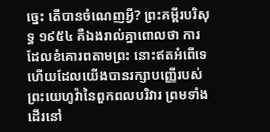ច្នេះ តើបានចំណេញអ្វី? ព្រះគម្ពីរបរិសុទ្ធ ១៩៥៤ គឺឯងរាល់គ្នាពោលថា ការដែលខំគោរពតាមព្រះ នោះឥតអំពើទេ ហើយដែលយើងបានរក្សាបញ្ញើរបស់ព្រះយេហូវ៉ានៃពួកពលបរិវារ ព្រមទាំងដើរនៅ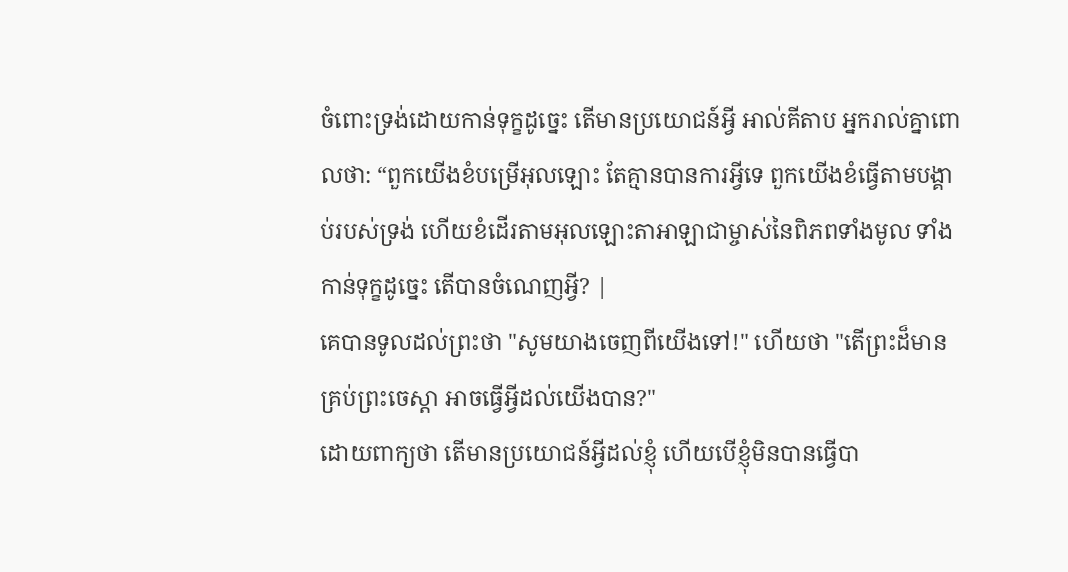ចំពោះទ្រង់ដោយកាន់ទុក្ខដូច្នេះ តើមានប្រយោជន៍អ្វី អាល់គីតាប អ្នករាល់គ្នាពោលថា: “ពួកយើងខំបម្រើអុលឡោះ តែគ្មានបានការអ្វីទេ ពួកយើងខំធ្វើតាមបង្គាប់របស់ទ្រង់ ហើយខំដើរតាមអុលឡោះតាអាឡាជាម្ចាស់នៃពិភពទាំងមូល ទាំងកាន់ទុក្ខដូច្នេះ តើបានចំណេញអ្វី? |
គេបានទូលដល់ព្រះថា "សូមយាងចេញពីយើងទៅ!" ហើយថា "តើព្រះដ៏មានគ្រប់ព្រះចេស្តា អាចធ្វើអ្វីដល់យើងបាន?"
ដោយពាក្យថា តើមានប្រយោជន៍អ្វីដល់ខ្ញុំ ហើយបើខ្ញុំមិនបានធ្វើបា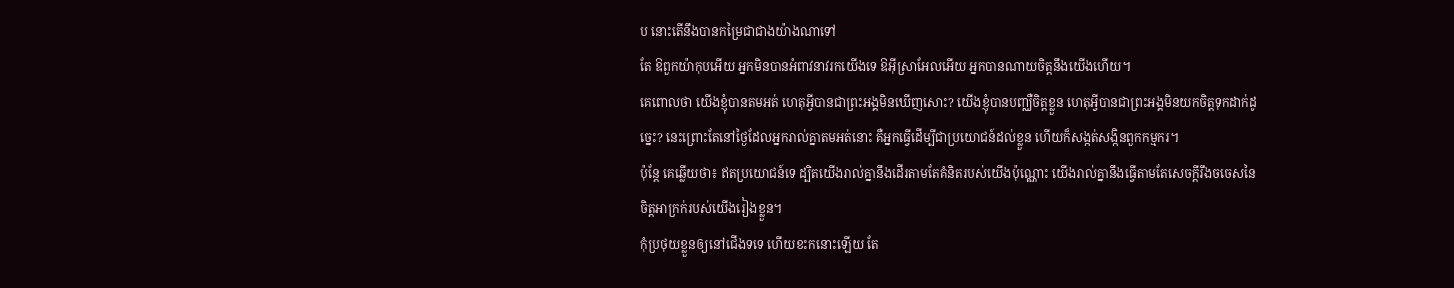ប នោះតើនឹងបានកម្រៃជាជាងយ៉ាងណាទៅ
តែ ឱពួកយ៉ាកុបអើយ អ្នកមិនបានអំពាវនាវរកយើងទេ ឱអ៊ីស្រាអែលអើយ អ្នកបានណាយចិត្តនឹងយើងហើយ។
គេពោលថា យើងខ្ញុំបានតមអត់ ហេតុអ្វីបានជាព្រះអង្គមិនឃើញសោះ? យើងខ្ញុំបានបញ្ឈឺចិត្តខ្លួន ហេតុអ្វីបានជាព្រះអង្គមិនយកចិត្តទុកដាក់ដូច្នេះ? នេះព្រោះតែនៅថ្ងៃដែលអ្នករាល់គ្នាតមអត់នោះ គឺអ្នកធ្វើដើម្បីជាប្រយោជន៍ដល់ខ្លួន ហើយក៏សង្កត់សង្កិនពួកកម្មករ។
ប៉ុន្តែ គេឆ្លើយថា៖ ឥតប្រយោជន៍ទេ ដ្បិតយើងរាល់គ្នានឹងដើរតាមតែគំនិតរបស់យើងប៉ុណ្ណោះ យើងរាល់គ្នានឹងធ្វើតាមតែសេចក្ដីរឹងចចេសនៃចិត្តអាក្រក់របស់យើងរៀងខ្លួន។
កុំប្រថុយខ្លួនឲ្យនៅជើងទទេ ហើយខះកនោះឡើយ តែ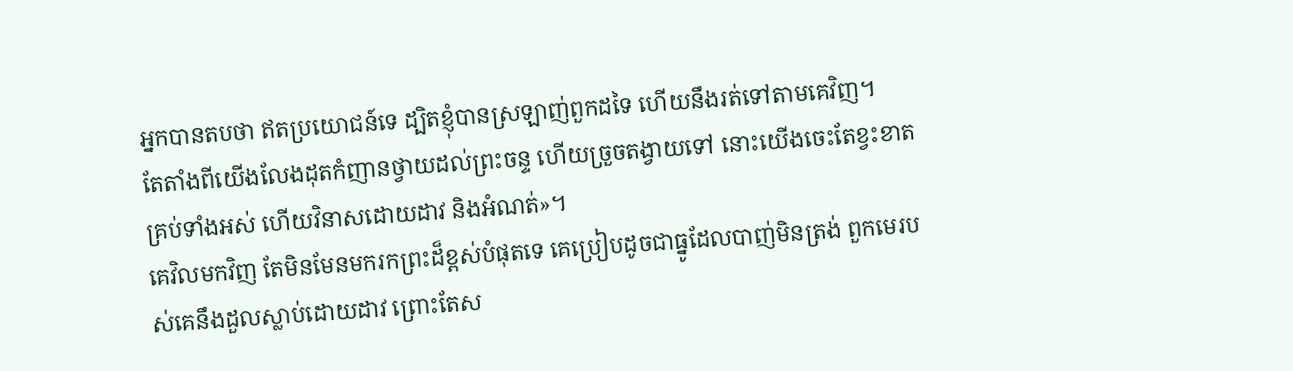អ្នកបានតបថា ឥតប្រយោជន៍ទេ ដ្បិតខ្ញុំបានស្រឡាញ់ពួកដទៃ ហើយនឹងរត់ទៅតាមគេវិញ។
តែតាំងពីយើងលែងដុតកំញានថ្វាយដល់ព្រះចន្ទ ហើយច្រួចតង្វាយទៅ នោះយើងចេះតែខ្វះខាតគ្រប់ទាំងអស់ ហើយវិនាសដោយដាវ និងអំណត់»។
គេវិលមកវិញ តែមិនមែនមករកព្រះដ៏ខ្ពស់បំផុតទេ គេប្រៀបដូចជាធ្នូដែលបាញ់មិនត្រង់ ពួកមេរបស់គេនឹងដួលស្លាប់ដោយដាវ ព្រោះតែស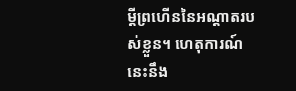ម្ដីព្រហើននៃអណ្ដាតរបស់ខ្លួន។ ហេតុការណ៍នេះនឹង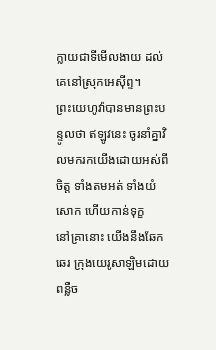ក្លាយជាទីមើលងាយ ដល់គេនៅស្រុកអេស៊ីព្ទ។
ព្រះយេហូវ៉ាបានមានព្រះបន្ទូលថា ឥឡូវនេះ ចូរនាំគ្នាវិលមករកយើងដោយអស់ពីចិត្ត ទាំងតមអត់ ទាំងយំសោក ហើយកាន់ទុក្ខ
នៅគ្រានោះ យើងនឹងឆែកឆេរ ក្រុងយេរូសាឡិមដោយពន្លឺច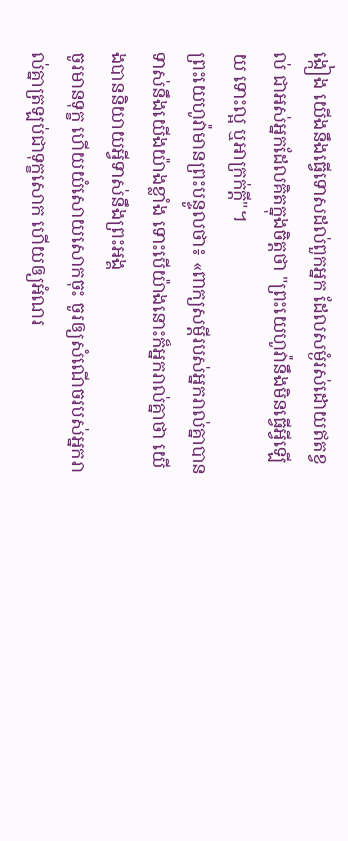ង្កៀង យើងនឹងធ្វើទោសដល់ពួកអ្នក ដែលសម្ងំរស់ដោយឥតខ្វល់ ជាអស់អ្នកដែលគិតក្នុងចិត្តថា "ព្រះយេហូវ៉ានឹងមិនធ្វើអ្វីឡើយ ទោះល្អ ឬអាក្រក់ក្ដី"។
ព្រះយេហូវ៉ាមានព្រះបន្ទូលថា៖ «ពាក្យសម្ដីរបស់អ្នករាល់គ្នាបានទាស់នឹងយើងយ៉ាងខ្លាំង ទោះបើយ៉ាងនោះក៏អ្នករាល់គ្នាថា យើងបាននិយាយអ្វីទាស់នឹងព្រះអង្គ
ចូរមានទុក្ខ ហើយយំសោយសោកចុះ ចូរឲ្យសំណើចរបស់អ្នករាល់គ្នាត្រឡប់ជាទុក្ខសោក ហើយឲ្យអំណរ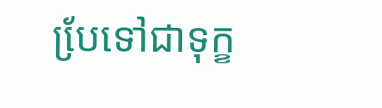បែ្រទៅជាទុក្ខ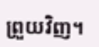ព្រួយវិញ។